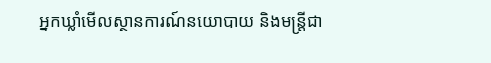អ្នកឃ្លាំមើលស្ថានការណ៍នយោបាយ និងមន្រ្តីជា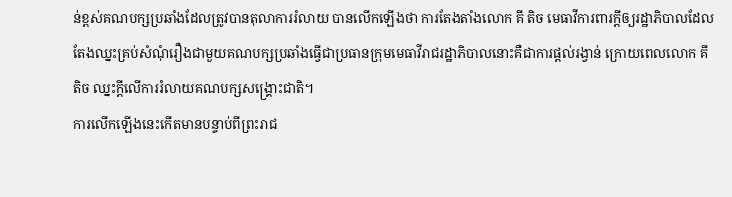ន់ខ្ពស់គណបក្សប្រឆាំងដែលត្រូវបានតុលាការរំលាយ បានលើកឡើងថា ការតែងតាំងលោក គី តិច មេធាវីការពារក្តីឲ្យរដ្ឋាភិបាលដែលតែងឈ្នះគ្រប់សំណុំរឿងជាមួយគណបក្សប្រឆាំងធ្វើជាប្រធានក្រុមមេធាវីរាជរដ្ឋាភិបាលនោះគឺជាការផ្តល់រង្វាន់ ក្រោយពេលលោក គី តិច ឈ្នះក្តីលើការរំលាយគណបក្សសង្គ្រោះជាតិ។
ការលើកឡើងនេះកើតមានបន្ទាប់ពីព្រះរាជ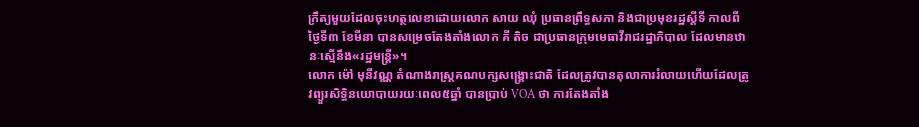ក្រឹត្យមួយដែលចុះហត្ថលេខាដោយលោក សាយ ឈុំ ប្រធានព្រឹទ្ធសភា និងជាប្រមុខរដ្ឋស្តីទី កាលពីថ្ងៃទី៣ ខែមីនា បានសម្រេចតែងតាំងលោក គី តិច ជាប្រធានក្រុមមេធាវីរាជរដ្ឋាភិបាល ដែលមានឋានៈស្មើនឹង«រដ្ឋមន្រ្តី»។
លោក ម៉ៅ មុនីវណ្ណ តំណាងរាស្រ្តគណបក្សសង្គ្រោះជាតិ ដែលត្រូវបានតុលាការរំលាយហើយដែលត្រូវព្យួរសិទ្ធិនយោបាយរយៈពេល៥ឆ្នាំ បានប្រាប់ VOA ថា ការតែងតាំង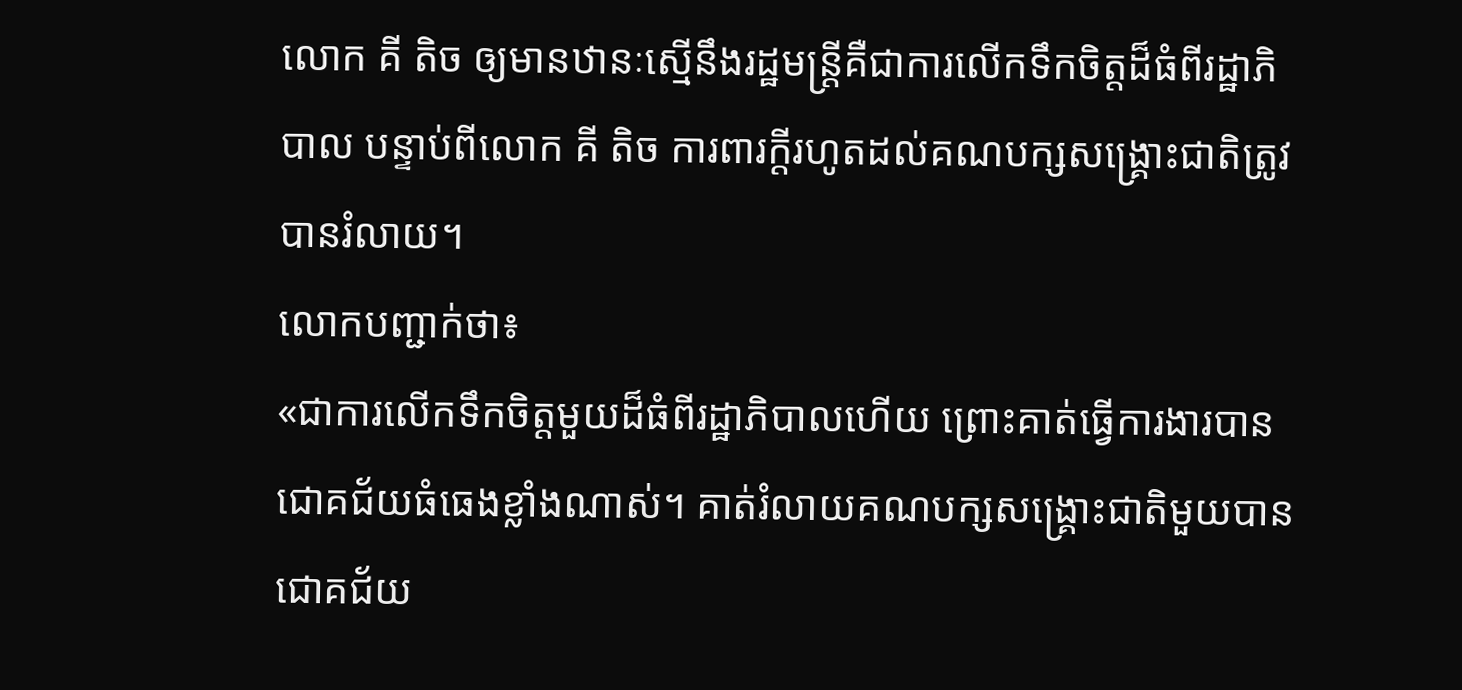លោក គី តិច ឲ្យមានឋានៈស្មើនឹងរដ្ឋមន្រ្តីគឺជាការលើកទឹកចិត្តដ៏ធំពីរដ្ឋាភិបាល បន្ទាប់ពីលោក គី តិច ការពារក្តីរហូតដល់គណបក្សសង្គ្រោះជាតិត្រូវបានរំលាយ។
លោកបញ្ជាក់ថា៖
«ជាការលើកទឹកចិត្តមួយដ៏ធំពីរដ្ឋាភិបាលហើយ ព្រោះគាត់ធ្វើការងារបានជោគជ័យធំធេងខ្លាំងណាស់។ គាត់រំលាយគណបក្សសង្គ្រោះជាតិមួយបានជោគជ័យ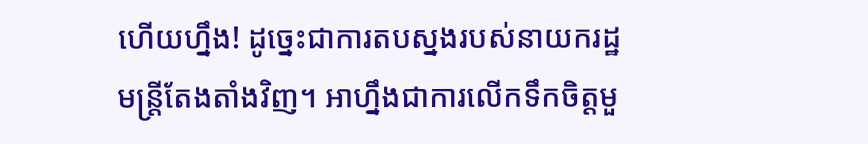ហើយហ្នឹង! ដូច្នេះជាការតបស្នងរបស់នាយករដ្ឋមន្រ្តីតែងតាំងវិញ។ អាហ្នឹងជាការលើកទឹកចិត្តមួ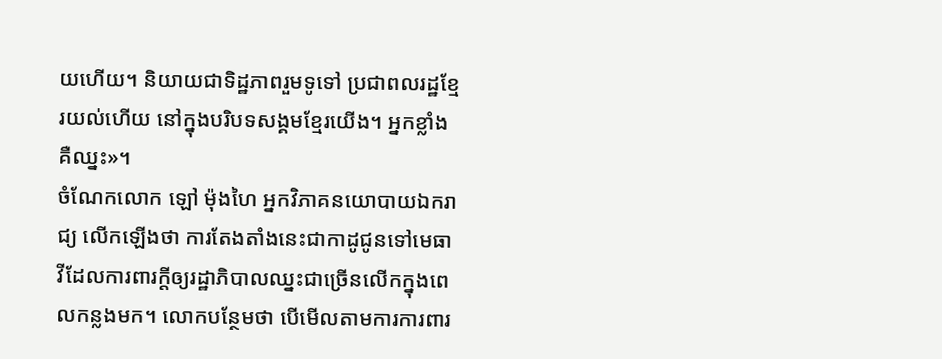យហើយ។ និយាយជាទិដ្ឋភាពរួមទូទៅ ប្រជាពលរដ្ឋខ្មែរយល់ហើយ នៅក្នុងបរិបទសង្គមខ្មែរយើង។ អ្នកខ្លាំងគឺឈ្នះ»។
ចំណែកលោក ឡៅ ម៉ុងហៃ អ្នកវិភាគនយោបាយឯករាជ្យ លើកឡើងថា ការតែងតាំងនេះជាកាដូជូនទៅមេធាវីដែលការពារក្តីឲ្យរដ្ឋាភិបាលឈ្នះជាច្រើនលើកក្នុងពេលកន្លងមក។ លោកបន្ថែមថា បើមើលតាមការការពារ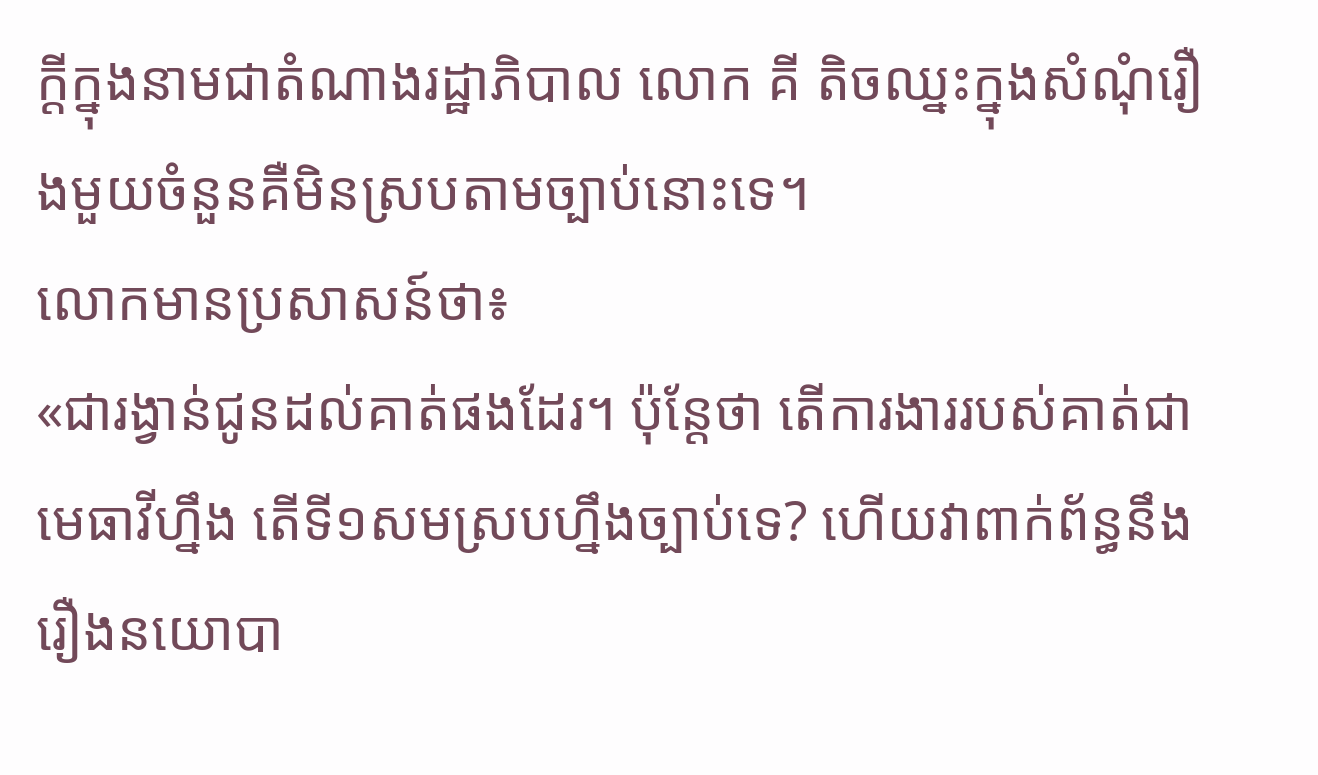ក្តីក្នុងនាមជាតំណាងរដ្ឋាភិបាល លោក គី តិចឈ្នះក្នុងសំណុំរឿងមួយចំនួនគឺមិនស្របតាមច្បាប់នោះទេ។
លោកមានប្រសាសន៍ថា៖
«ជារង្វាន់ជូនដល់គាត់ផងដែរ។ ប៉ុន្តែថា តើការងាររបស់គាត់ជាមេធាវីហ្នឹង តើទី១សមស្របហ្នឹងច្បាប់ទេ? ហើយវាពាក់ព័ន្ធនឹងរឿងនយោបា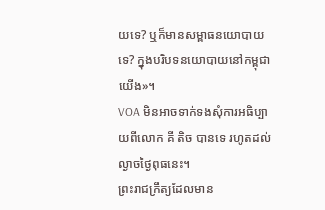យទេ? ឬក៏មានសម្ពាធនយោបាយទេ? ក្នុងបរិបទនយោបាយនៅកម្ពុជាយើង»។
VOA មិនអាចទាក់ទងសុំការអធិប្បាយពីលោក គី តិច បានទេ រហូតដល់ល្ងាចថ្ងៃពុធនេះ។
ព្រះរាជក្រឹត្យដែលមាន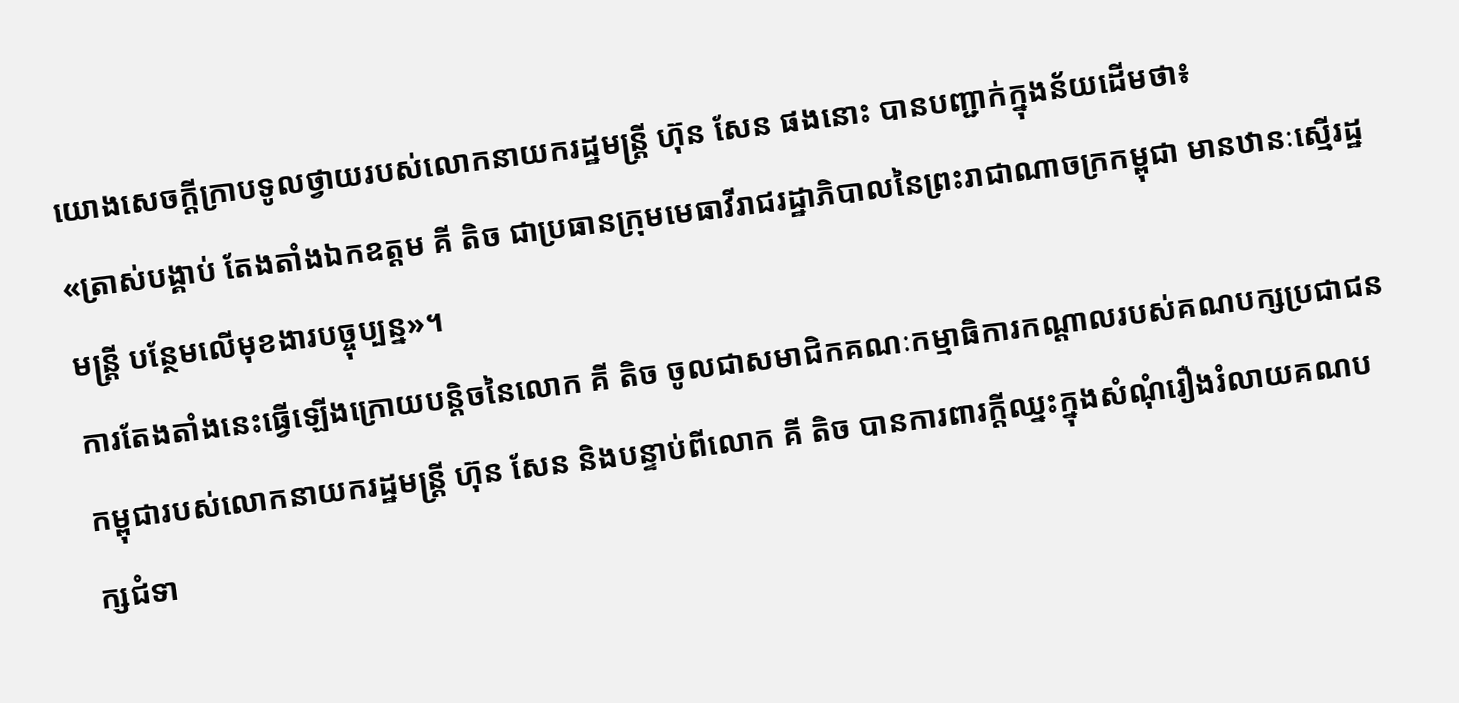យោងសេចក្តីក្រាបទូលថ្វាយរបស់លោកនាយករដ្ឋមន្រ្តី ហ៊ុន សែន ផងនោះ បានបញ្ជាក់ក្នុងន័យដើមថា៖
«ត្រាស់បង្គាប់ តែងតាំងឯកឧត្តម គី តិច ជាប្រធានក្រុមមេធាវីរាជរដ្ឋាភិបាលនៃព្រះរាជាណាចក្រកម្ពុជា មានឋានៈស្មើរដ្ឋមន្រ្តី បន្ថែមលើមុខងារបច្ចុប្បន្ន»។
ការតែងតាំងនេះធ្វើឡើងក្រោយបន្តិចនៃលោក គី តិច ចូលជាសមាជិកគណៈកម្មាធិការកណ្តាលរបស់គណបក្សប្រជាជនកម្ពុជារបស់លោកនាយករដ្ឋមន្រ្តី ហ៊ុន សែន និងបន្ទាប់ពីលោក គី តិច បានការពារក្តីឈ្នះក្នុងសំណុំរឿងរំលាយគណបក្សជំទា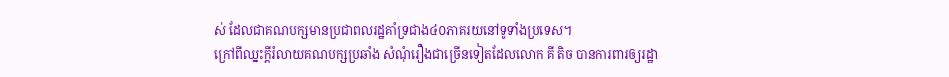ស់ ដែលជាគណបក្សមានប្រជាពលរដ្ឋគាំទ្រជាង៤០ភាគរយនៅទូទាំងប្រទេស។
ក្រៅពីឈ្នះក្តីរំលាយគណបក្សប្រឆាំង សំណុំរឿងជាច្រើនទៀតដែលលោក គី តិច បានការពារឲ្យរដ្ឋា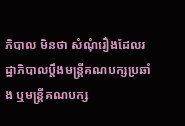ភិបាល មិនថា សំណុំរឿងដែលរដ្ឋាភិបាលប្តឹងមន្រ្តីគណបក្សប្រឆាំង ឬមន្រ្តីគណបក្ស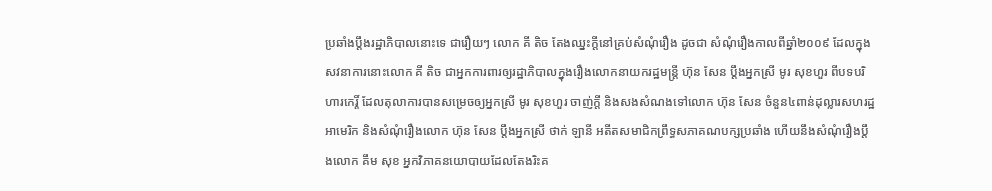ប្រឆាំងប្តឹងរដ្ឋាភិបាលនោះទេ ជារឿយៗ លោក គី តិច តែងឈ្នះក្តីនៅគ្រប់សំណុំរឿង ដូចជា សំណុំរឿងកាលពីឆ្នាំ២០០៩ ដែលក្នុងសវនាការនោះលោក គី តិច ជាអ្នកការពារឲ្យរដ្ឋាភិបាលក្នុងរឿងលោកនាយករដ្ឋមន្ត្រី ហ៊ុន សែន ប្តឹងអ្នកស្រី មូរ សុខហួរ ពីបទបរិហារកេរ្តិ៍ ដែលតុលាការបានសម្រេចឲ្យអ្នកស្រី មូរ សុខហួរ ចាញ់ក្តី និងសងសំណងទៅលោក ហ៊ុន សែន ចំនួន៤ពាន់ដុល្លារសហរដ្ឋអាមេរិក និងសំណុំរឿងលោក ហ៊ុន សែន ប្តឹងអ្នកស្រី ថាក់ ឡានី អតីតសមាជិកព្រឹទ្ធសភាគណបក្សប្រឆាំង ហើយនឹងសំណុំរឿងប្តឹងលោក គឹម សុខ អ្នកវិភាគនយោបាយដែលតែងរិះគ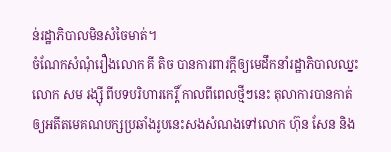ន់រដ្ឋាភិបាលមិនសំចៃមាត់។
ចំណែកសំណុំរឿងលោក គី តិច បានការពារក្តីឲ្យមេដឹកនាំរដ្ឋាភិបាលឈ្នះលោក សម រង្ស៊ី ពីបទបរិហារកេរ្តិ៍ កាលពីពេលថ្មីៗនេះ តុលាការបានកាត់ឲ្យអតីតមេគណបក្សប្រឆាំងរូបនេះសងសំណងទៅលោក ហ៊ុន សែន និង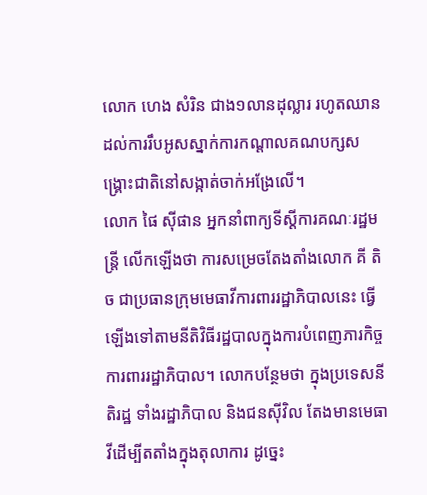លោក ហេង សំរិន ជាង១លានដុល្លារ រហូតឈានដល់ការរឹបអូសស្នាក់ការកណ្តាលគណបក្សសង្គ្រោះជាតិនៅសង្កាត់ចាក់អង្រែលើ។
លោក ផៃ ស៊ីផាន អ្នកនាំពាក្យទីស្តីការគណៈរដ្ឋមន្រ្តី លើកឡើងថា ការសម្រេចតែងតាំងលោក គី តិច ជាប្រធានក្រុមមេធាវីការពាររដ្ឋាភិបាលនេះ ធ្វើឡើងទៅតាមនីតិវិធីរដ្ឋបាលក្នុងការបំពេញភារកិច្ចការពាររដ្ឋាភិបាល។ លោកបន្ថែមថា ក្នុងប្រទេសនីតិរដ្ឋ ទាំងរដ្ឋាភិបាល និងជនស៊ីវិល តែងមានមេធាវីដើម្បីតតាំងក្នុងតុលាការ ដូច្នេះ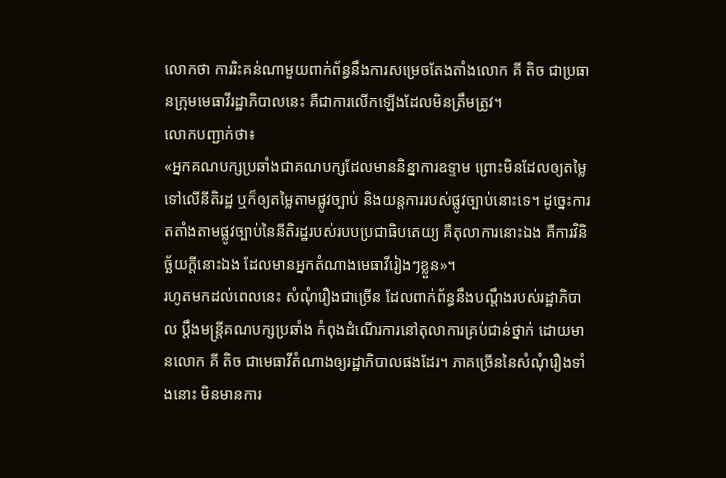លោកថា ការរិះគន់ណាមួយពាក់ព័ន្ធនឹងការសម្រេចតែងតាំងលោក គី តិច ជាប្រធានក្រុមមេធាវីរដ្ឋាភិបាលនេះ គឺជាការលើកឡើងដែលមិនត្រឹមត្រូវ។
លោកបញ្ជាក់ថា៖
«អ្នកគណបក្សប្រឆាំងជាគណបក្សដែលមាននិន្នាការឧទ្ទាម ព្រោះមិនដែលឲ្យតម្លៃទៅលើនីតិរដ្ឋ ឬក៏ឲ្យតម្លៃតាមផ្លូវច្បាប់ និងយន្តការរបស់ផ្លូវច្បាប់នោះទេ។ ដូច្នេះការតតាំងតាមផ្លូវច្បាប់នៃនីតិរដ្ឋរបស់របបប្រជាធិបតេយ្យ គឺតុលាការនោះឯង គឺការវិនិច្ឆ័យក្តីនោះឯង ដែលមានអ្នកតំណាងមេធាវីរៀងៗខ្លួន»។
រហូតមកដល់ពេលនេះ សំណុំរឿងជាច្រើន ដែលពាក់ព័ន្ធនឹងបណ្តឹងរបស់រដ្ឋាភិបាល ប្តឹងមន្រ្តីគណបក្សប្រឆាំង កំពុងដំណើរការនៅតុលាការគ្រប់ជាន់ថ្នាក់ ដោយមានលោក គី តិច ជាមេធាវីតំណាងឲ្យរដ្ឋាភិបាលផងដែរ។ ភាគច្រើននៃសំណុំរឿងទាំងនោះ មិនមានការ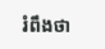រំពឹងថា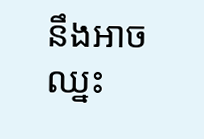នឹងអាចឈ្នះ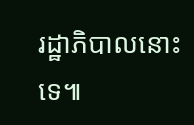រដ្ឋាភិបាលនោះទេ៕